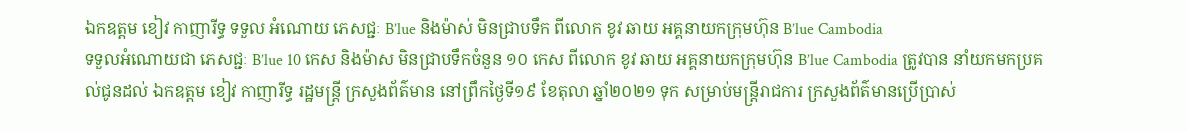ឯកឧត្តម ខៀវ កាញារីទ្ធ ទទួល អំណោយ ភេសជ្ជៈ B’lue និងម៉ាស់ មិនជ្រាបទឹក ពីលោក ខូវ ឆាយ អគ្គនាយកក្រុមហ៊ុន B’lue Cambodia
ទទួលអំណោយជា ភេសជ្ជៈ B’lue 10 កេស និងម៉ាស មិនជ្រាបទឹកចំនួន ១០ កេស ពីលោក ខូវ ឆាយ អគ្គនាយកក្រុមហ៊ុន B’lue Cambodia ត្រូវបាន នាំយកមកប្រគល់ជូនដល់ ឯកឧត្តម ខៀវ កាញារីទ្ធ រដ្ឋមន្រ្តី ក្រសួងព័ត៌មាន នៅព្រឹកថ្ងៃទី១៩ ខែតុលា ឆ្នាំ២០២១ ទុក សម្រាប់មន្រ្តីរាជការ ក្រសួងព័ត៌មានប្រើប្រាស់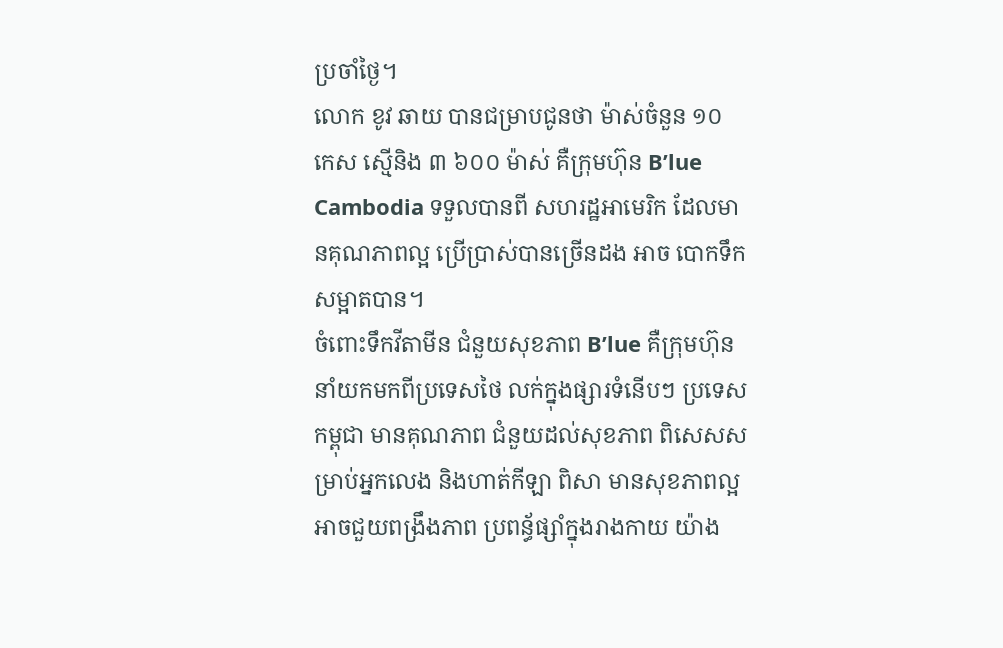ប្រចាំថ្ងៃ។
លោក ខូវ ឆាយ បានជម្រាបជូនថា ម៉ាស់ចំនួន ១០ កេស ស្មើនិង ៣ ៦០០ ម៉ាស់ គឺក្រុមហ៊ុន B’lue Cambodia ទទួលបានពី សហរដ្ឋអាមេរិក ដែលមានគុណភាពល្អ ប្រើប្រាស់បានច្រើនដង អាច បោកទឹកសម្អាតបាន។
ចំពោះទឹកវីតាមីន ជំនួយសុខភាព B’lue គឺក្រុមហ៊ុន នាំយកមកពីប្រទេសថៃ លក់ក្នុងផ្សារទំនើបៗ ប្រទេសកម្ពុជា មានគុណភាព ជំនួយដល់សុខភាព ពិសេសសម្រាប់អ្នកលេង និងហាត់កីឡា ពិសា មានសុខភាពល្អ អាចជួយពង្រឹងភាព ប្រពន្ធ័ផ្សាំក្នុងរាងកាយ យ៉ាង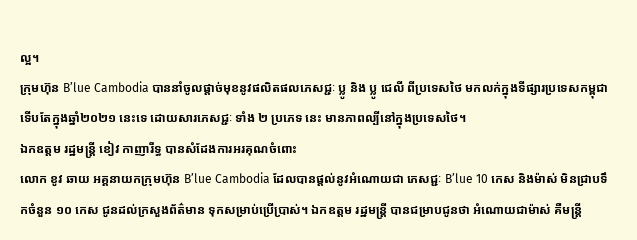ល្អ។
ក្រុមហ៊ុន B’lue Cambodia បាននាំចូលផ្តាច់មុខនូវផលិតផលភេសជ្ជៈ ប្លូ និង ប្លូ ជេលី ពីប្រទេសថៃ មកលក់ក្នុងទីផ្សារប្រទេសកម្ពុជា ទេីបតែក្នុងឆ្នាំ២០២១ នេះទេ ដោយសារភេសជ្ជៈ ទាំង ២ ប្រភេទ នេះ មានភាពល្បីនៅក្នុងប្រទេសថៃ។
ឯកឧត្តម រដ្ឋមន្រ្តី ខៀវ កាញារីទ្ធ បានសំដែងការអរគុណចំពោះ
លោក ខូវ ឆាយ អគ្គនាយកក្រុមហ៊ុន B’lue Cambodia ដែលបានផ្តល់នូវអំណោយជា ភេសជ្ជៈ B’lue 10 កេស និងម៉ាស់ មិនជ្រាបទឹកចំនួន ១០ កេស ជូនដល់ក្រសួងព័ត៌មាន ទុកសម្រាប់ប្រើប្រាស់។ ឯកឧត្តម រដ្ឋមន្រ្តី បានជម្រាបជូនថា អំណោយជាម៉ាស់ គឺមន្ត្រី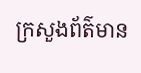ក្រសួងព័ត៌មាន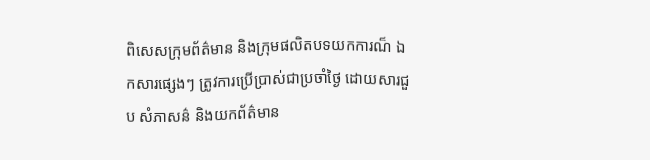ពិសេសក្រុមព័ត៌មាន និងក្រុមផលិតបទយកការណ៏ ឯកសារផ្សេងៗ ត្រូវការប្រើប្រាស់ជាប្រចាំថ្ងៃ ដោយសារជួប សំភាសន៌ និងយកព័ត៌មាន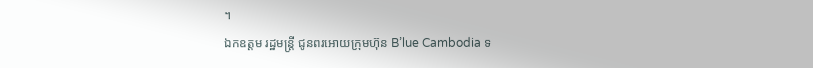។
ឯកឧត្តម រដ្ឋមន្រ្តី ជូនពរអោយក្រុមហ៊ុន B’lue Cambodia ទ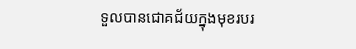ទួលបានជោគជ័យក្នុងមុខរបរ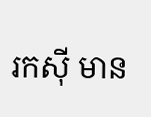រកសុី មាន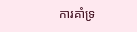ការគាំទ្រ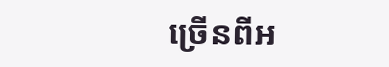ច្រើនពីអ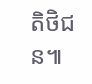តិថិជន៕